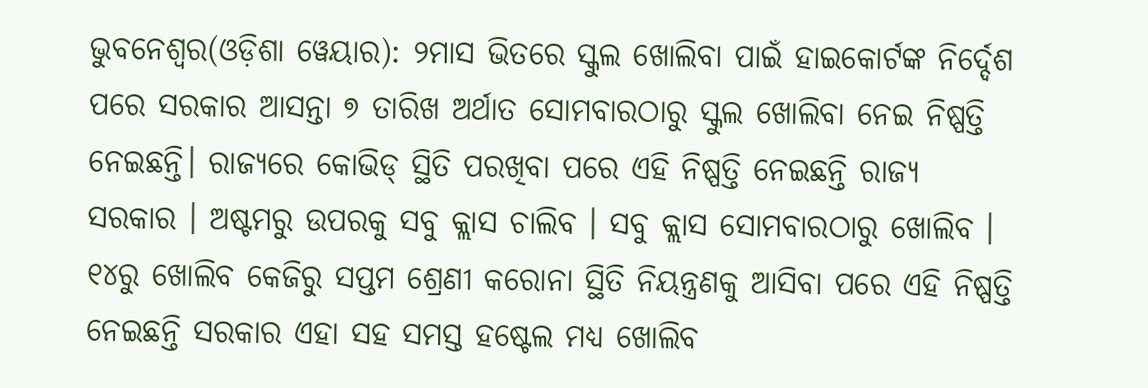ଭୁବନେଶ୍ୱର(ଓଡ଼ିଶା ୱେୟାର): ୨ମାସ ଭିତରେ ସ୍କୁଲ ଖୋଲିବା ପାଇଁ ହାଇକୋର୍ଟଙ୍କ ନିର୍ଦ୍ଦେଶ ପରେ ସରକାର ଆସନ୍ତା ୭ ତାରିଖ ଅର୍ଥାତ ସୋମବାରଠାରୁ ସ୍କୁଲ ଖୋଲିବା ନେଇ ନିଷ୍ପତ୍ତି ନେଇଛନ୍ତି। ରାଜ୍ଯରେ କୋଭିଡ୍ ସ୍ଥିତି ପରଖିବା ପରେ ଏହି ନିଷ୍ପତ୍ତି ନେଇଛନ୍ତି ରାଜ୍ଯ ସରକାର । ଅଷ୍ଟମରୁ ଉପରକୁ ସବୁ କ୍ଲାସ ଚାଲିବ । ସବୁ କ୍ଲାସ ସୋମବାରଠାରୁ ଖୋଲିବ । ୧୪ରୁ ଖୋଲିବ କେଜିରୁ ସପ୍ତମ ଶ୍ରେଣୀ କରୋନା ସ୍ଥିତି ନିୟନ୍ତ୍ରଣକୁ ଆସିବା ପରେ ଏହି ନିଷ୍ପତ୍ତି ନେଇଛନ୍ତି ସରକାର ଏହା ସହ ସମସ୍ତ ହଷ୍ଟେଲ ମଧ୍ୟ ଖୋଲିବ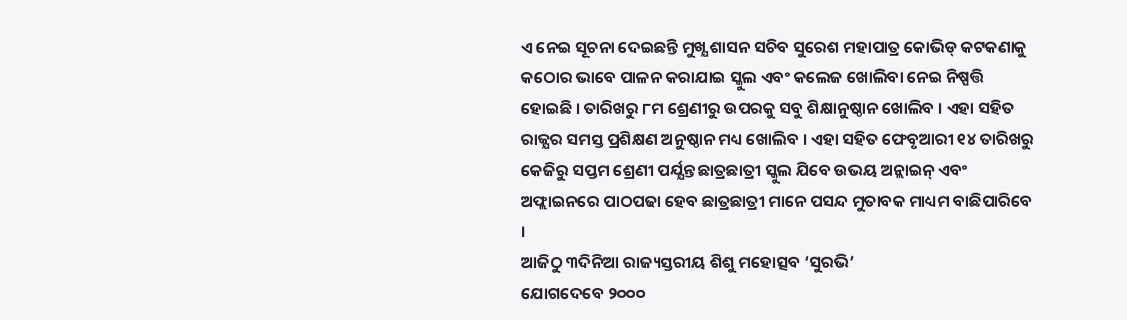ଏ ନେଇ ସୂଚନା ଦେଇଛନ୍ତି ମୁଖ୍ଯ ଶାସନ ସଚିବ ସୁରେଶ ମହାପାତ୍ର କୋଭିଡ୍ କଟକଣାକୁ କଠୋର ଭାବେ ପାଳନ କରାଯାଇ ସ୍କୁଲ ଏବଂ କଲେଜ ଖୋଲିବା ନେଇ ନିଷ୍ପତ୍ତି ହୋଇଛି । ତାରିଖରୁ ୮ମ ଶ୍ରେଣୀରୁ ଉପରକୁ ସବୁ ଶିକ୍ଷାନୁଷ୍ଠାନ ଖୋଲିବ । ଏହା ସହିତ ରାଜ୍ଯର ସମସ୍ତ ପ୍ରଶିକ୍ଷଣ ଅନୁଷ୍ଠାନ ମଧ୍ୟ ଖୋଲିବ । ଏହା ସହିତ ଫେବୃଆରୀ ୧୪ ତାରିଖରୁ କେଜିରୁ ସପ୍ତମ ଶ୍ରେଣୀ ପର୍ଯ୍ଯନ୍ତ ଛାତ୍ରଛାତ୍ରୀ ସ୍କୁଲ ଯିବେ ଉଭୟ ଅନ୍ଲାଇନ୍ ଏବଂ ଅଫ୍ଲାଇନରେ ପାଠପଢା ହେବ ଛାତ୍ରଛାତ୍ରୀ ମାନେ ପସନ୍ଦ ମୁତାବକ ମାଧ୍ୟମ ବାଛିପାରିବେ ।
ଆଜିଠୁ ୩ଦିନିଆ ରାଜ୍ୟସ୍ତରୀୟ ଶିଶୁ ମହୋତ୍ସବ ‘ସୁରଭି’
ଯୋଗଦେବେ ୨୦୦୦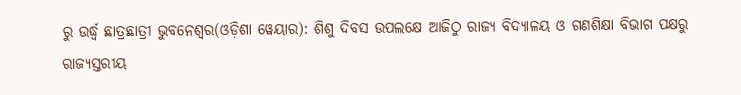ରୁ ଉର୍ଦ୍ଧ୍ଵ ଛାତ୍ରଛାତ୍ରୀ ଭୁବନେଶ୍ୱର(ଓଡ଼ିଶା ୱେୟାର): ଶିଶୁ ଦିବସ ଉପଲକ୍ଷେ ଆଜିଠୁ ରାଜ୍ୟ ବିଦ୍ୟାଳୟ ଓ ଗଣଶିକ୍ଷା ବିଭାଗ ପକ୍ଷରୁ ରାଜ୍ୟସ୍ତରୀୟ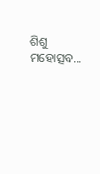ଶିଶୁ ମହୋତ୍ସବ...